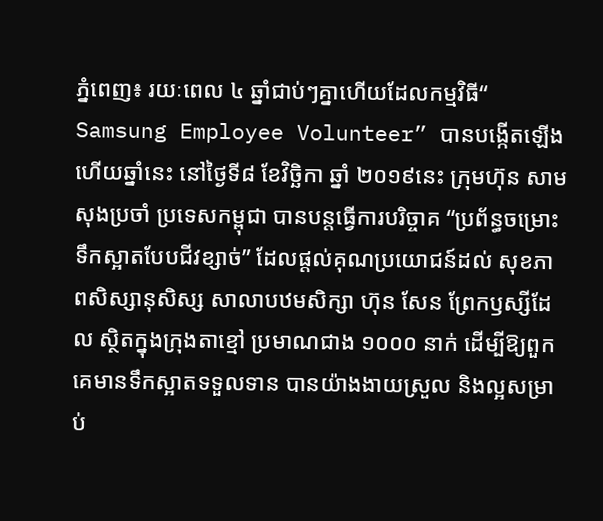ភ្នំពេញ៖ រយៈពេល ៤ ឆ្នាំជាប់ៗគ្នាហើយដែលកម្មវិធី“ Samsung Employee Volunteer” បានបង្កើតឡើងហើយឆ្នាំនេះ នៅថ្ងៃទី៨ ខែវិច្ឆិកា ឆ្នាំ ២០១៩នេះ ក្រុមហ៊ុន សាមសុងប្រចាំ ប្រទេសកម្ពុជា បានបន្តធ្វើការបរិច្ចាគ “ប្រព័ន្ធចម្រោះទឹកស្អាតបែបជីវខ្សាច់” ដែលផ្តល់គុណប្រយោជន៍ដល់ សុខភាពសិស្សានុសិស្ស សាលាបឋមសិក្សា ហ៊ុន សែន ព្រែកឫស្សីដែល ស្ថិតក្នុងក្រុងតាខ្មៅ ប្រមាណជាង ១០០០ នាក់ ដើម្បីឱ្យពួកគេមានទឹកស្អាតទទួលទាន បានយ៉ាងងាយស្រួល និងល្អសម្រាប់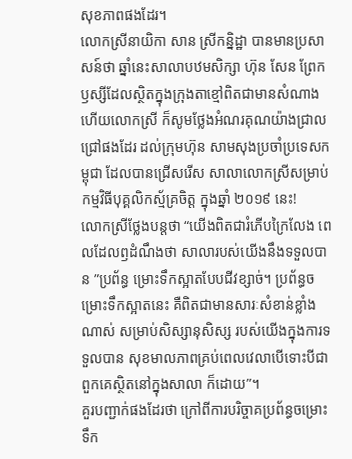សុខភាពផងដែរ។
លោកស្រីនាយិកា សាន ស្រីកន្និដ្ឋា បានមានប្រសាសន៍ថា ឆ្នាំនេះសាលាបឋមសិក្សា ហ៊ុន សែន ព្រែកឫស្សីដែលស្ថិតក្នុងក្រុងតាខ្មៅពិតជាមានសំណាង ហើយលោកស្រី ក៏សូមថ្លែងអំណរគុណយ៉ាងជ្រាលជ្រៅផងដែរ ដល់ក្រុមហ៊ុន សាមសុងប្រចាំប្រទេសកម្ពុជា ដែលបានជ្រើសរើស សាលាលោកស្រីសម្រាប់ កម្មវិធីបុគ្គលិកស្ម័គ្រចិត្ត ក្នុងឆ្នាំ ២០១៩ នេះ!
លោកស្រីថ្លែងបន្តថា “យើងពិតជារំភើបក្រៃលែង ពេលដែលឭដំណឹងថា សាលារបស់យើងនឹងទទួលបាន ”ប្រព័ន្ធ ម្រោះទឹកស្អាតបែបជីវខ្សាច់។ ប្រព័ន្ធចម្រោះទឹកស្អាតនេះ គឺពិតជាមានសារៈសំខាន់ខ្លាំងណាស់ សម្រាប់សិស្សានុសិស្ស របស់យើងក្នុងការទទួលបាន សុខមាលភាពគ្រប់ពេលវេលាបើទោះបីជា ពួកគេស្ថិតនៅក្នុងសាលា ក៏ដោយ”។
គួរបញ្ជាក់ផងដែរថា ក្រៅពីការបរិច្ចាគប្រព័ន្ធចម្រោះទឹក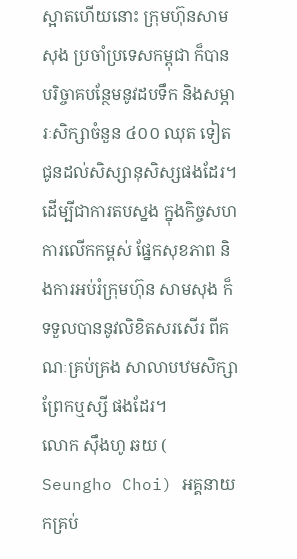ស្អាតហើយនោះ ក្រុមហ៊ុនសាមសុង ប្រចាំប្រទេសកម្ពុជា ក៏បានបរិច្ចាគបន្ថែមនូវដបទឹក និងសម្ភារៈសិក្សាចំនួន ៤០០ ឈុត ទៀត ជូនដល់សិស្សានុសិស្សផងដែរ។ ដើម្បីជាការតបស្នង ក្នុងកិច្ចសហការលើកកម្ពស់ ផ្នែកសុខភាព និងការអប់រំក្រុមហ៊ុន សាមសុង ក៏ទទួលបាននូវលិខិតសរសើរ ពីគណៈគ្រប់គ្រង សាលាបឋមសិក្សាព្រែកឬស្សី ផងដែរ។
លោក ស៊ឹងហូ ឆយ ( Seungho Choi) អគ្គនាយកគ្រប់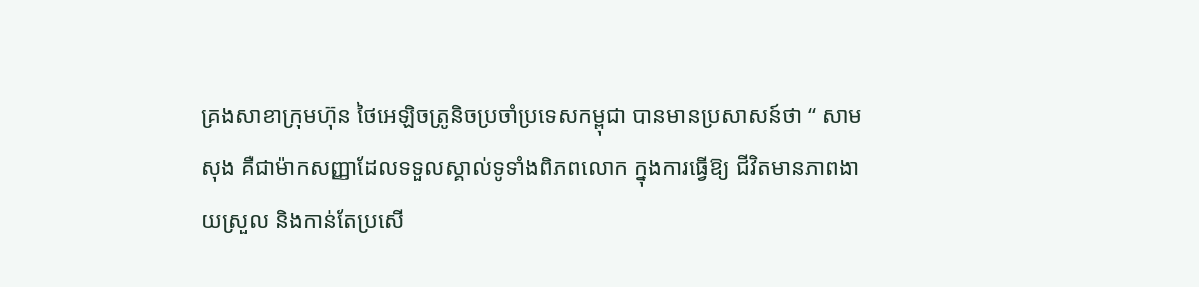គ្រងសាខាក្រុមហ៊ុន ថៃអេឡិចត្រូនិចប្រចាំប្រទេសកម្ពុជា បានមានប្រសាសន៍ថា “ សាមសុង គឺជាម៉ាកសញ្ញាដែលទទួលស្គាល់ទូទាំងពិភពលោក ក្នុងការធ្វើឱ្យ ជីវិតមានភាពងាយស្រួល និងកាន់តែប្រសើ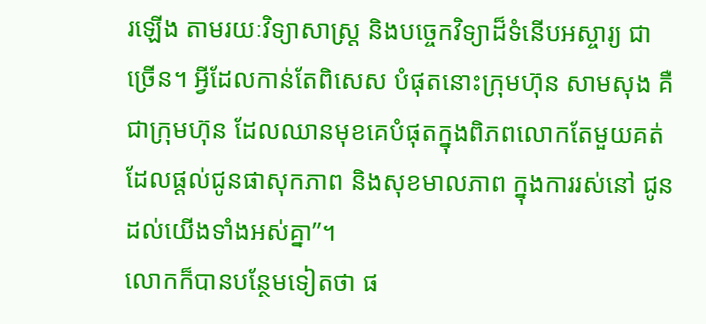រឡើង តាមរយៈវិទ្យាសាស្ត្រ និងបច្ចេកវិទ្យាដ៏ទំនើបអស្ចារ្យ ជាច្រើន។ អ្វីដែលកាន់តែពិសេស បំផុតនោះក្រុមហ៊ុន សាមសុង គឺជាក្រុមហ៊ុន ដែលឈានមុខគេបំផុតក្នុងពិភពលោកតែមួយគត់ ដែលផ្តល់ជូនផាសុកភាព និងសុខមាលភាព ក្នុងការរស់នៅ ជូនដល់យើងទាំងអស់គ្នា”។
លោកក៏បានបន្ថែមទៀតថា ផ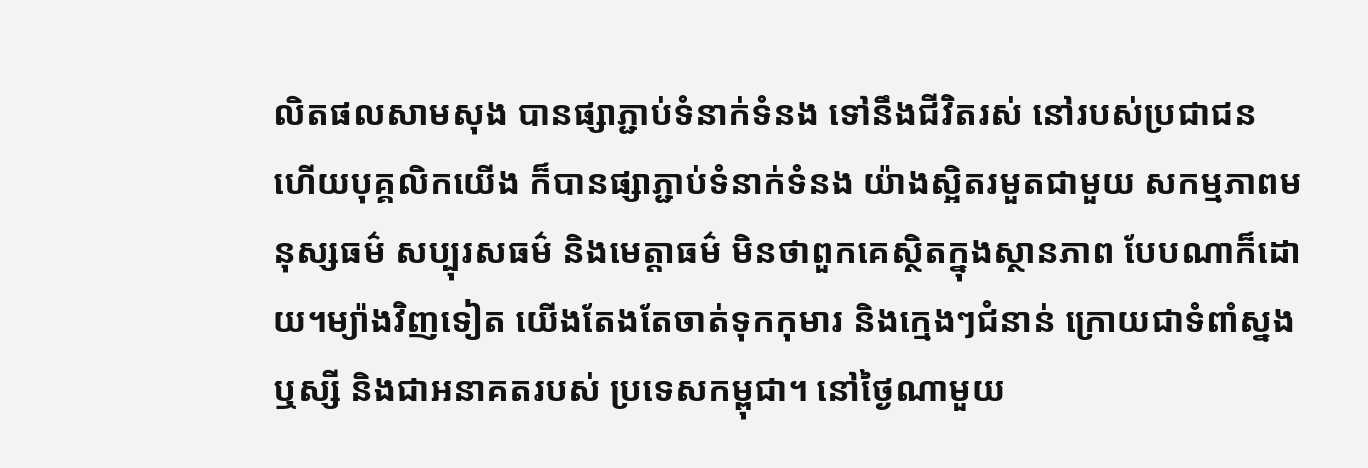លិតផលសាមសុង បានផ្សាភ្ជាប់ទំនាក់ទំនង ទៅនឹងជីវិតរស់ នៅរបស់ប្រជាជន ហើយបុគ្គលិកយើង ក៏បានផ្សាភ្ជាប់ទំនាក់ទំនង យ៉ាងស្អិតរមួតជាមួយ សកម្មភាពមនុស្សធម៌ សប្បុរសធម៌ និងមេត្តាធម៌ មិនថាពួកគេស្ថិតក្នុងស្ថានភាព បែបណាក៏ដោយ។ម្យ៉ាងវិញទៀត យើងតែងតែចាត់ទុកកុមារ និងក្មេងៗជំនាន់ ក្រោយជាទំពាំស្នងឬស្សី និងជាអនាគតរបស់ ប្រទេសកម្ពុជា។ នៅថ្ងៃណាមួយ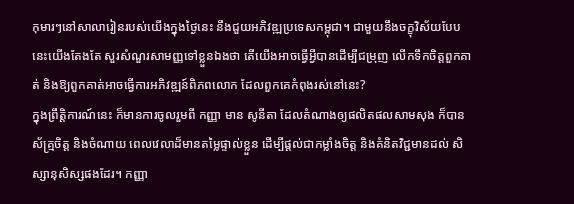កុមារៗនៅសាលារៀនរបស់យើងក្នុងថ្ងៃនេះ នឹងជួយអភិវឌ្ឍប្រទេសកម្ពុជា។ ជាមួយនឹងចក្ខុវិស័យបែបនេះយើងតែងតែ សួរសំណួរសាមញ្ញទៅខ្លួនឯងថា តើយើងអាចធ្វើអ្វីបានដើម្បីជម្រុញ លើកទឹកចិត្តពួកគាត់ និងឱ្យពួកគាត់អាចធ្វើការអភិវឌ្ឍន៍ពិភពលោក ដែលពួកគេកំពុងរស់នៅនេះ?
ក្នុងព្រឹត្តិការណ៍នេះ ក៏មានការចូលរួមពី កញ្ញា មាន សូនីតា ដែលតំណាងឲ្យផលិតផលសាមសុង ក៏បានស័គ្រ្មចិត្ត និងចំណាយ ពេលវេលាដ៏មានតម្លៃផ្ទាល់ខ្លួន ដើម្បីផ្ដល់ជាកម្លាំងចិត្ត និងគំនិតវិជ្ជមានដល់ សិស្សានុសិស្សផងដែរ។ កញ្ញា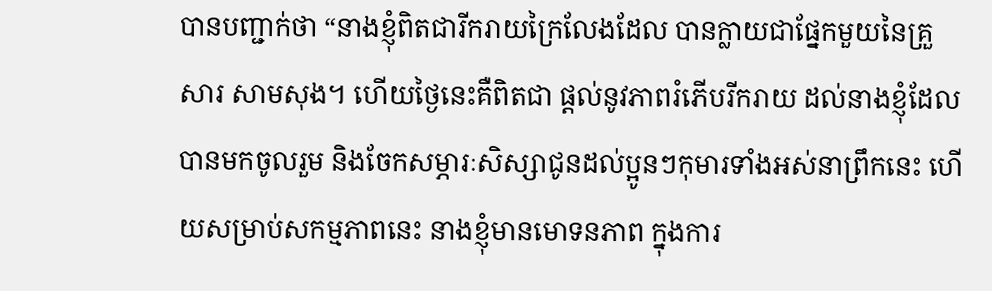បានបញ្ជាក់ថា “នាងខ្ញុំពិតជារីករាយក្រៃលែងដែល បានក្លាយជាផ្នែកមួយនៃគ្រួសារ សាមសុង។ ហើយថ្ងៃនេះគឺពិតជា ផ្តល់នូវភាពរំភើបរីករាយ ដល់នាងខ្ញុំដែលបានមកចូលរួម និងចែកសម្ភារៈសិស្សាជូនដល់ប្អូនៗកុមារទាំងអស់នាព្រឹកនេះ ហើយសម្រាប់សកម្មភាពនេះ នាងខ្ញុំមានមោទនភាព ក្នុងការ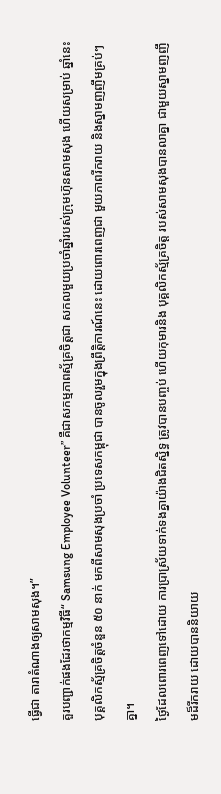ធ្វើជា តារាតំណាងឲ្យសាមសុង។”
គួរបញ្ជាក់ផងដែរថាកម្មវិធី“ Samsung Employee Volunteer” គឺជាសកម្មភាពស្ម័គ្រចិត្តជា សកលមួយប្រចាំឆ្នាំរបស់ក្រុមហ៊ុនសាមសុង ហើយសម្រាប់ ឆ្នាំនេះ បុគ្គលិកស្ម័គ្រចិត្តចំនួន ៥០ នាក់ មកពីសាមសុងប្រចាំ ប្រទេសកម្ពុជា បានចូលរួមក្នុងព្រឹត្តិការណ៍នេះ ដោយពោរពេញជា មួយភាពរីករាយ និងស្នាមញញឹមគ្រប់ៗគ្នា។
ថ្ងៃដែលពោរពេញទៅដោយ ការប្រាស្រ័យទាក់ទងគ្នាយ៉ាងជិតស្និទ្ធ ត្រូវបានបញ្ចប់ ហើយកុមារនិង បុគ្គលិកស្ម័គ្រចិត្ត របស់សាមសុងបានលាគ្នា ជាមួយស្នាមញញឹមដ៏រីករាយ ដោយបាននិយាយ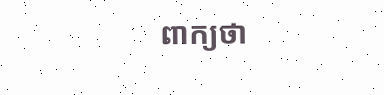ពាក្យថា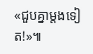«ជួបគ្នាម្តងទៀត!»៕